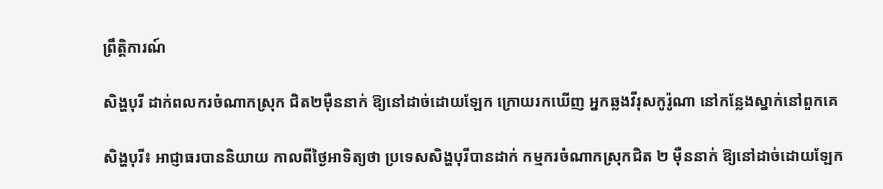ព្រឹត្តិការណ៍

សិង្ហបុរី ដាក់ពលករចំណាកស្រុក ជិត២ម៉ឺននាក់ ឱ្យនៅដាច់ដោយឡែក ក្រោយរកឃើញ អ្នកឆ្លងវីរុសកូរ៉ូណា នៅកន្លែងស្នាក់នៅពួកគេ

សិង្ហបុរី៖ អាជ្ញាធរបាននិយាយ កាលពីថ្ងៃអាទិត្យថា ប្រទេសសិង្ហបុរីបានដាក់ កម្មករចំណាកស្រុកជិត ២ ម៉ឺននាក់ ឱ្យនៅដាច់ដោយឡែក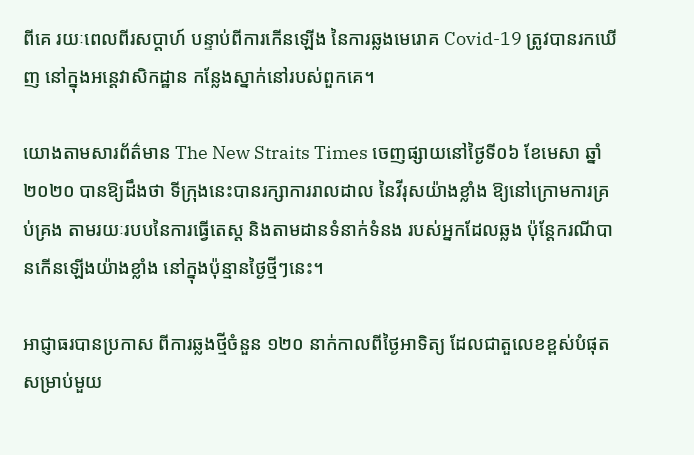ពីគេ រយៈពេលពីរសប្តាហ៍ បន្ទាប់ពីការកើនឡើង នៃការឆ្លងមេរោគ Covid-19 ត្រូវបានរកឃើញ នៅក្នុងអន្តេវាសិកដ្ឋាន កន្លែងស្នាក់នៅរបស់ពួកគេ។

យោងតាមសារព័ត៌មាន The New Straits Times ចេញផ្សាយនៅថ្ងៃទី០៦ ខែមេសា ឆ្នាំ២០២០ បានឱ្យដឹងថា ទីក្រុងនេះបានរក្សាការរាលដាល នៃវីរុសយ៉ាងខ្លាំង ឱ្យនៅក្រោមការគ្រប់គ្រង តាមរយៈរបបនៃការធ្វើតេស្ត និងតាមដានទំនាក់ទំនង របស់អ្នកដែលឆ្លង ប៉ុន្តែករណីបានកើនឡើងយ៉ាងខ្លាំង នៅក្នុងប៉ុន្មានថ្ងៃថ្មីៗនេះ។

អាជ្ញាធរបានប្រកាស ពីការឆ្លងថ្មីចំនួន ១២០ នាក់កាលពីថ្ងៃអាទិត្យ ដែលជាតួលេខខ្ពស់បំផុត សម្រាប់មួយ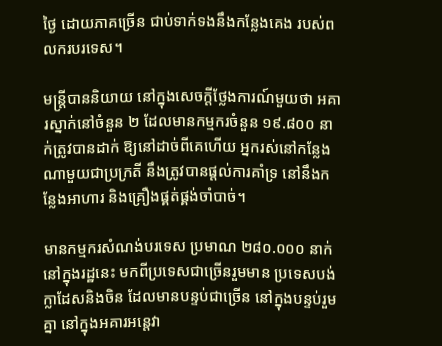ថ្ងៃ ដោយភាគច្រើន ជាប់ទាក់ទងនឹងកន្លែងគេង របស់ពលករបរទេស។

មន្ត្រីបាននិយាយ នៅក្នុងសេចក្តីថ្លែងការណ៍មួយថា អគារស្នាក់នៅចំនួន ២ ដែលមានកម្មករចំនួន ១៩.៨០០ នាក់ត្រូវបានដាក់ ឱ្យនៅដាច់ពីគេហើយ អ្នករស់នៅកន្លែងណាមួយជាប្រក្រតី នឹងត្រូវបានផ្តល់ការគាំទ្រ នៅនឹងកន្លែងអាហារ និងគ្រឿងផ្គត់ផ្គង់ចាំបាច់។

មានកម្មករសំណង់បរទេស ប្រមាណ ២៨០.០០០ នាក់នៅក្នុងរដ្ឋនេះ មកពីប្រទេសជាច្រើនរួមមាន ប្រទេសបង់ក្លាដែសនិងចិន ដែលមានបន្ទប់ជាច្រើន នៅក្នុងបន្ទប់រួមគ្នា នៅក្នុងអគារអន្តេវា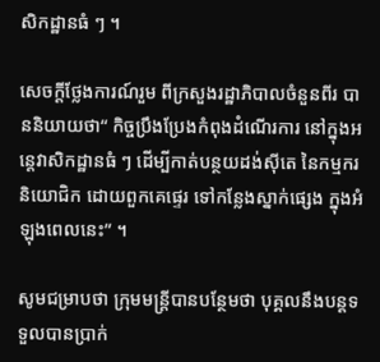សិកដ្ឋានធំ ៗ ។

សេចក្តីថ្លែងការណ៍រួម ពីក្រសួងរដ្ឋាភិបាលចំនួនពីរ បាននិយាយថា“ កិច្ចប្រឹងប្រែងកំពុងដំណើរការ នៅក្នុងអន្តេវាសិកដ្ឋានធំ ៗ ដើម្បីកាត់បន្ថយដង់ស៊ីតេ នៃកម្មករនិយោជិក ដោយពួកគេផ្ទេរ ទៅកន្លែងស្នាក់ផ្សេង ក្នុងអំឡុងពេលនេះ” ។

សូមជម្រាបថា ក្រុមមន្រ្តីបានបន្ថែមថា បុគ្គលនឹងបន្តទទួលបានប្រាក់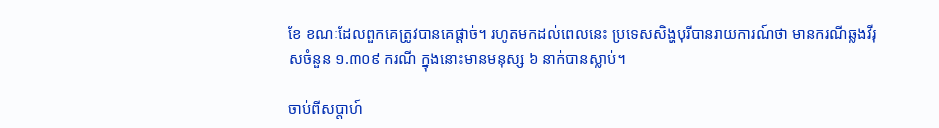ខែ ខណៈដែលពួកគេត្រូវបានគេផ្តាច់។ រហូតមកដល់ពេលនេះ ប្រទេសសិង្ហបុរីបានរាយការណ៍ថា មានករណីឆ្លងវីរុសចំនួន ១.៣០៩ ករណី ក្នុងនោះមានមនុស្ស ៦ នាក់បានស្លាប់។

ចាប់ពីសប្តាហ៍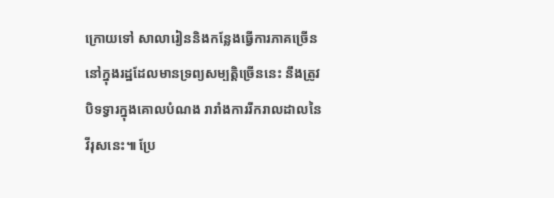ក្រោយទៅ សាលារៀននិងកន្លែងធ្វើការភាគច្រើន នៅក្នុងរដ្ឋដែលមានទ្រព្យសម្បត្តិច្រើននេះ នឹងត្រូវបិទទ្វារក្នុងគោលបំណង រារាំងការរីករាលដាលនៃវីរុសនេះ៕ ប្រែ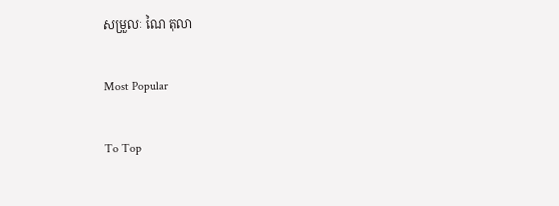សម្រួលៈ ណៃ តុលា

Most Popular

To Top